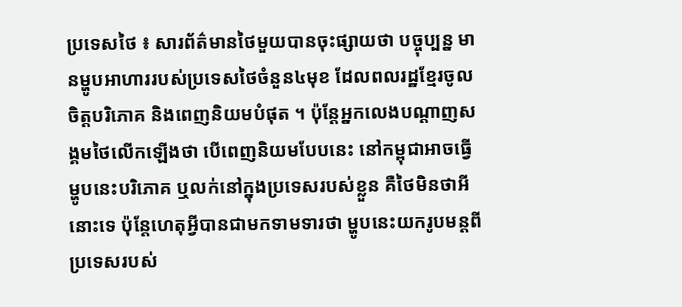ប្រទេសថៃ ៖ សារព័ត៌មានថៃមួយបានចុះផ្សាយថា បច្ចុប្បន្ន មានម្ហូបអាហាររបស់ប្រទេសថៃចំនួន៤មុខ ដែលពលរដ្ឋខ្មែរចូលចិត្តបរិភោគ និងពេញនិយមបំផុត ។ ប៉ុន្តែអ្នកលេងបណ្តាញសង្គមថៃលើកឡើងថា បើពេញនិយមបែបនេះ នៅកម្ពុជាអាចធ្វើម្ហូបនេះបរិភោគ ឬលក់នៅក្នុងប្រទេសរបស់ខ្លួន គឺថៃមិនថាអីនោះទេ ប៉ុន្តែហេតុអ្វីបានជាមកទាមទារថា ម្ហូបនេះយករូបមន្តពីប្រទេសរបស់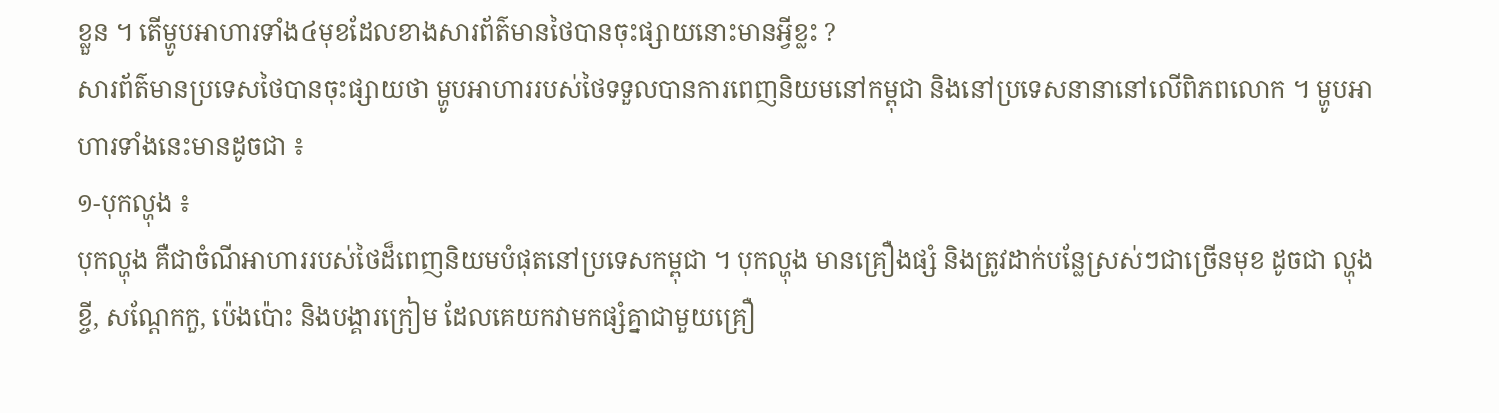ខ្លួន ។ តើម្ហូបអាហារទាំង៤មុខដែលខាងសារព័ត៌មានថៃបានចុះផ្សាយនោះមានអ្វីខ្លះ ?
សារព័ត៌មានប្រទេសថៃបានចុះផ្សាយថា ម្ហូបអាហាររបស់ថៃទទួលបានការពេញនិយមនៅកម្ពុជា និងនៅប្រទេសនានានៅលើពិភពលោក ។ ម្ហូបអាហារទាំងនេះមានដូចជា ៖
១-បុកល្ហុង ៖
បុកល្ហុង គឺជាចំណីអាហាររបស់ថៃដ៏ពេញនិយមបំផុតនៅប្រទេសកម្ពុជា ។ បុកល្ហុង មានគ្រឿងផ្សំ និងត្រូវដាក់បន្លែស្រស់ៗជាច្រើនមុខ ដូចជា ល្ហុងខ្ចី, សណ្តែកកួ, ប៉េងប៉ោះ និងបង្គារក្រៀម ដែលគេយកវាមកផ្សំគ្នាជាមួយគ្រឿ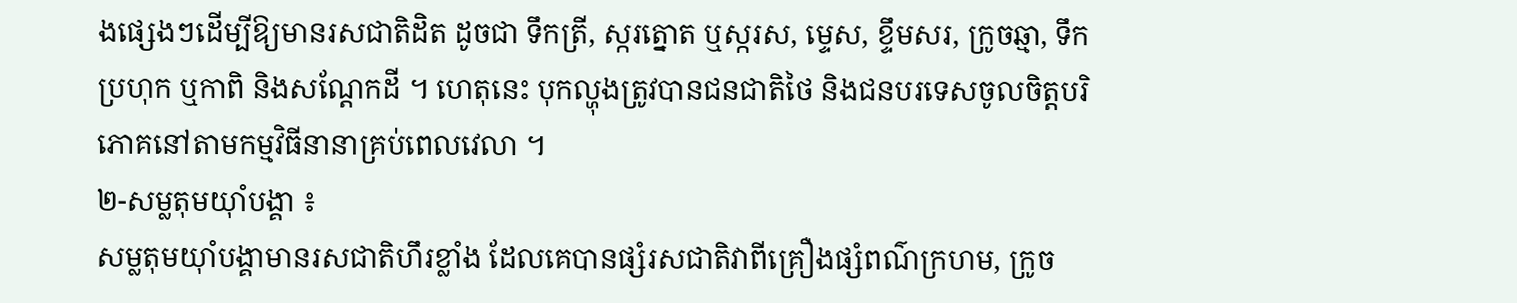ងផ្សេងៗដើម្បីឱ្យមានរសជាតិដិត ដូចជា ទឹកត្រី, ស្ករត្នោត ឬស្ករស, ម្ទេស, ខ្ទឹមសរ, ក្រូចឆ្មា, ទឹកប្រហុក ឬកាពិ និងសណ្តែកដី ។ ហេតុនេះ បុកល្ហុងត្រូវបានជនជាតិថៃ និងជនបរទេសចូលចិត្តបរិភោគនៅតាមកម្មវិធីនានាគ្រប់ពេលវេលា ។
២-សម្លតុមយ៉ាំបង្គា ៖
សម្លតុមយ៉ាំបង្គាមានរសជាតិហឹរខ្លាំង ដែលគេបានផ្សំរសជាតិវាពីគ្រឿងផ្សំពណ៌ក្រហម, ក្រូច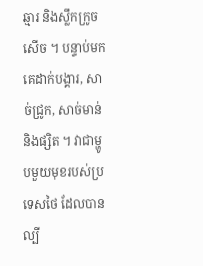ឆ្មារ និងស្លឹកក្រូចសើច ។ បន្ទាប់មក គេដាក់បង្គារ, សាច់ជ្រូក, សាច់មាន់ និងផ្សិត ។ វាជាម្ហូបមួយមុខរបស់ប្រទេសថៃ ដែលបានល្បី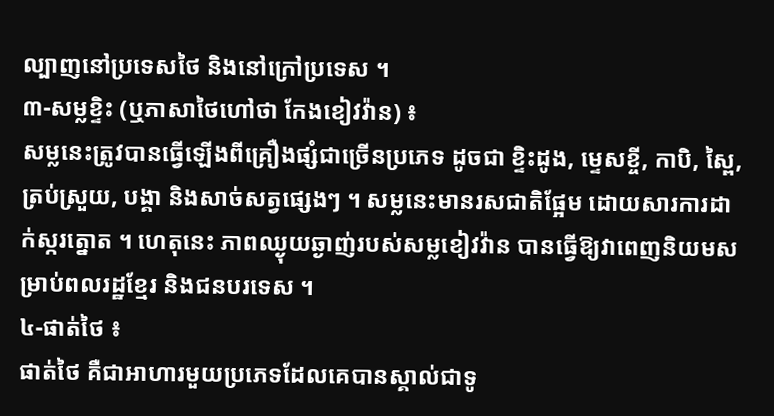ល្បាញនៅប្រទេសថៃ និងនៅក្រៅប្រទេស ។
៣-សម្លខ្ទិះ (ឬភាសាថៃហៅថា កែងខៀវវ៉ាន) ៖
សម្លនេះត្រូវបានធ្វើឡើងពីគ្រឿងផ្សំជាច្រើនប្រភេទ ដូចជា ខ្ទិះដូង, ម្ទេសខ្ចី, កាបិ, ស្ពៃ, ត្រប់ស្រួយ, បង្គា និងសាច់សត្វផ្សេងៗ ។ សម្លនេះមានរសជាតិផ្អែម ដោយសារការដាក់ស្ករត្នោត ។ ហេតុនេះ ភាពឈ្ងុយឆ្ងាញ់របស់សម្លខៀវវ៉ាន បានធ្វើឱ្យវាពេញនិយមសម្រាប់ពលរដ្ឋខ្មែរ និងជនបរទេស ។
៤-ផាត់ថៃ ៖
ផាត់ថៃ គឺជាអាហារមួយប្រភេទដែលគេបានស្គាល់ជាទូ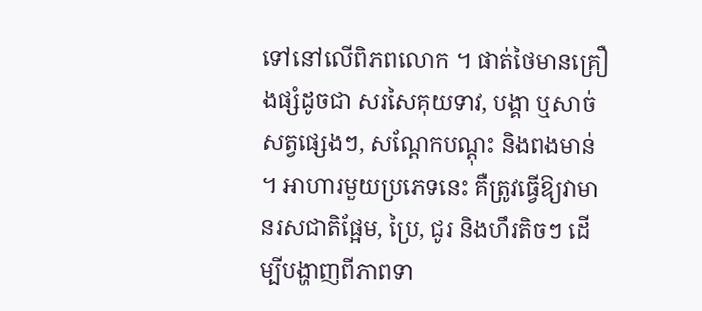ទៅនៅលើពិភពលោក ។ ផាត់ថៃមានគ្រឿងផ្សំដូចជា សរសៃគុយទាវ, បង្គា ឬសាច់សត្វផ្សេងៗ, សណ្តែកបណ្តុះ និងពងមាន់ ។ អាហារមួយប្រភេទនេះ គឺត្រូវធ្វើឱ្យវាមានរសជាតិផ្អែម, ប្រៃ, ជូរ និងហឹរតិចៗ ដើម្បីបង្ហាញពីភាពទា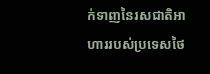ក់ទាញនៃរសជាតិអាហាររបស់ប្រទេសថៃ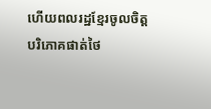ហើយពលរដ្ឋខ្មែរចូលចិត្តបរិភោគផាត់ថៃ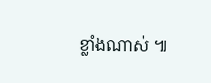ខ្លាំងណាស់ ៕